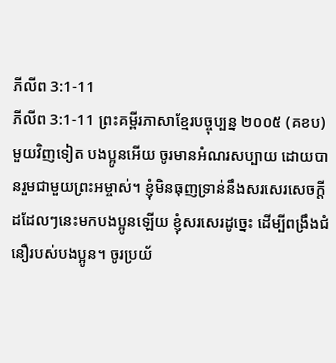ភីលីព 3:1-11
ភីលីព 3:1-11 ព្រះគម្ពីរភាសាខ្មែរបច្ចុប្បន្ន ២០០៥ (គខប)
មួយវិញទៀត បងប្អូនអើយ ចូរមានអំណរសប្បាយ ដោយបានរួមជាមួយព្រះអម្ចាស់។ ខ្ញុំមិនធុញទ្រាន់នឹងសរសេរសេចក្ដីដដែលៗនេះមកបងប្អូនឡើយ ខ្ញុំសរសេរដូច្នេះ ដើម្បីពង្រឹងជំនឿរបស់បងប្អូន។ ចូរប្រយ័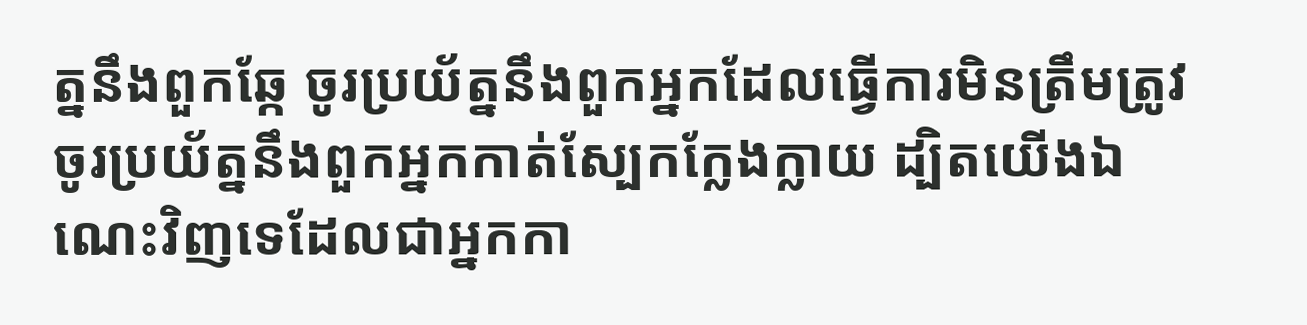ត្ននឹងពួកឆ្កែ ចូរប្រយ័ត្ននឹងពួកអ្នកដែលធ្វើការមិនត្រឹមត្រូវ ចូរប្រយ័ត្ននឹងពួកអ្នកកាត់ស្បែកក្លែងក្លាយ ដ្បិតយើងឯណេះវិញទេដែលជាអ្នកកា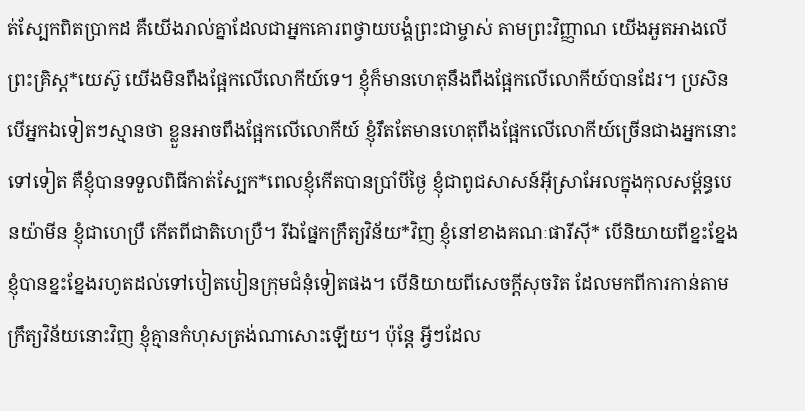ត់ស្បែកពិតប្រាកដ គឺយើងរាល់គ្នាដែលជាអ្នកគោរពថ្វាយបង្គំព្រះជាម្ចាស់ តាមព្រះវិញ្ញាណ យើងអួតអាងលើព្រះគ្រិស្ត*យេស៊ូ យើងមិនពឹងផ្អែកលើលោកីយ៍ទេ។ ខ្ញុំក៏មានហេតុនឹងពឹងផ្អែកលើលោកីយ៍បានដែរ។ ប្រសិនបើអ្នកឯទៀតៗស្មានថា ខ្លួនអាចពឹងផ្អែកលើលោកីយ៍ ខ្ញុំរឹតតែមានហេតុពឹងផ្អែកលើលោកីយ៍ច្រើនជាងអ្នកនោះទៅទៀត គឺខ្ញុំបានទទួលពិធីកាត់ស្បែក*ពេលខ្ញុំកើតបានប្រាំបីថ្ងៃ ខ្ញុំជាពូជសាសន៍អ៊ីស្រាអែលក្នុងកុលសម្ព័ន្ធបេនយ៉ាមីន ខ្ញុំជាហេប្រឺ កើតពីជាតិហេប្រឺ។ រីឯផ្នែកក្រឹត្យវិន័យ*វិញ ខ្ញុំនៅខាងគណៈផារីស៊ី* បើនិយាយពីខ្នះខ្នែង ខ្ញុំបានខ្នះខ្នែងរហូតដល់ទៅបៀតបៀនក្រុមជំនុំទៀតផង។ បើនិយាយពីសេចក្ដីសុចរិត ដែលមកពីការកាន់តាមក្រឹត្យវិន័យនោះវិញ ខ្ញុំគ្មានកំហុសត្រង់ណាសោះឡើយ។ ប៉ុន្តែ អ្វីៗដែល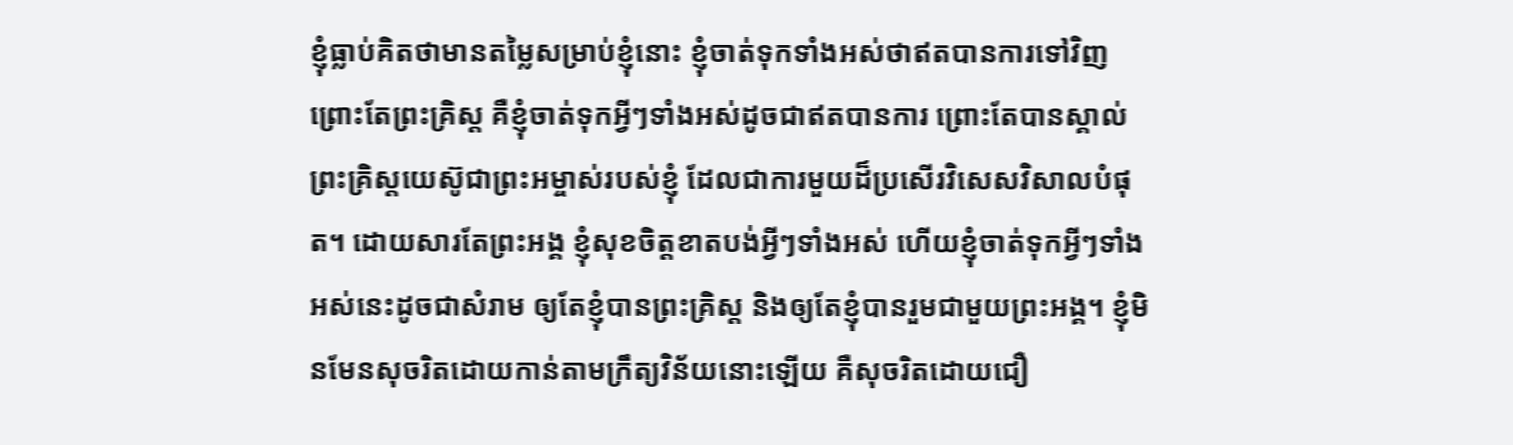ខ្ញុំធ្លាប់គិតថាមានតម្លៃសម្រាប់ខ្ញុំនោះ ខ្ញុំចាត់ទុកទាំងអស់ថាឥតបានការទៅវិញ ព្រោះតែព្រះគ្រិស្ត គឺខ្ញុំចាត់ទុកអ្វីៗទាំងអស់ដូចជាឥតបានការ ព្រោះតែបានស្គាល់ព្រះគ្រិស្តយេស៊ូជាព្រះអម្ចាស់របស់ខ្ញុំ ដែលជាការមួយដ៏ប្រសើរវិសេសវិសាលបំផុត។ ដោយសារតែព្រះអង្គ ខ្ញុំសុខចិត្តខាតបង់អ្វីៗទាំងអស់ ហើយខ្ញុំចាត់ទុកអ្វីៗទាំងអស់នេះដូចជាសំរាម ឲ្យតែខ្ញុំបានព្រះគ្រិស្ត និងឲ្យតែខ្ញុំបានរួមជាមួយព្រះអង្គ។ ខ្ញុំមិនមែនសុចរិតដោយកាន់តាមក្រឹត្យវិន័យនោះឡើយ គឺសុចរិតដោយជឿ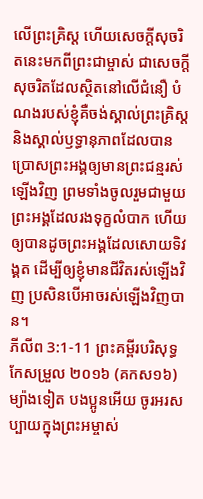លើព្រះគ្រិស្ត ហើយសេចក្ដីសុចរិតនេះមកពីព្រះជាម្ចាស់ ជាសេចក្ដីសុចរិតដែលស្ថិតនៅលើជំនឿ បំណងរបស់ខ្ញុំគឺចង់ស្គាល់ព្រះគ្រិស្ត និងស្គាល់ឫទ្ធានុភាពដែលបានប្រោសព្រះអង្គឲ្យមានព្រះជន្មរស់ឡើងវិញ ព្រមទាំងចូលរួមជាមួយព្រះអង្គដែលរងទុក្ខលំបាក ហើយឲ្យបានដូចព្រះអង្គដែលសោយទិវង្គត ដើម្បីឲ្យខ្ញុំមានជីវិតរស់ឡើងវិញ ប្រសិនបើអាចរស់ឡើងវិញបាន។
ភីលីព 3:1-11 ព្រះគម្ពីរបរិសុទ្ធកែសម្រួល ២០១៦ (គកស១៦)
ម្យ៉ាងទៀត បងប្អូនអើយ ចូរអរសប្បាយក្នុងព្រះអម្ចាស់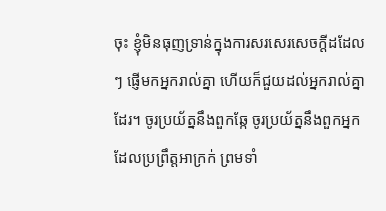ចុះ ខ្ញុំមិនធុញទ្រាន់ក្នុងការសរសេរសេចក្ដីដដែលៗ ផ្ញើមកអ្នករាល់គ្នា ហើយក៏ជួយដល់អ្នករាល់គ្នាដែរ។ ចូរប្រយ័ត្ននឹងពួកឆ្កែ ចូរប្រយ័ត្ននឹងពួកអ្នកដែលប្រព្រឹត្តអាក្រក់ ព្រមទាំ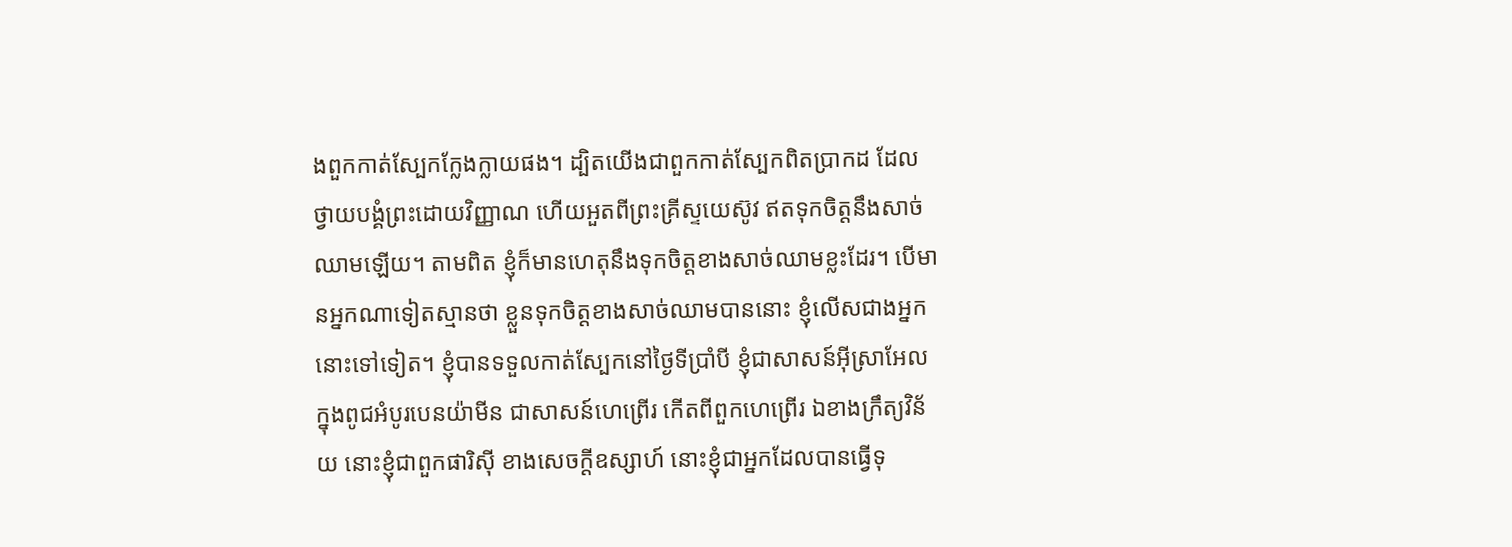ងពួកកាត់ស្បែកក្លែងក្លាយផង។ ដ្បិតយើងជាពួកកាត់ស្បែកពិតប្រាកដ ដែលថ្វាយបង្គំព្រះដោយវិញ្ញាណ ហើយអួតពីព្រះគ្រីស្ទយេស៊ូវ ឥតទុកចិត្តនឹងសាច់ឈាមឡើយ។ តាមពិត ខ្ញុំក៏មានហេតុនឹងទុកចិត្តខាងសាច់ឈាមខ្លះដែរ។ បើមានអ្នកណាទៀតស្មានថា ខ្លួនទុកចិត្តខាងសាច់ឈាមបាននោះ ខ្ញុំលើសជាងអ្នកនោះទៅទៀត។ ខ្ញុំបានទទួលកាត់ស្បែកនៅថ្ងៃទីប្រាំបី ខ្ញុំជាសាសន៍អ៊ីស្រាអែល ក្នុងពូជអំបូរបេនយ៉ាមីន ជាសាសន៍ហេព្រើរ កើតពីពួកហេព្រើរ ឯខាងក្រឹត្យវិន័យ នោះខ្ញុំជាពួកផារិស៊ី ខាងសេចក្ដីឧស្សាហ៍ នោះខ្ញុំជាអ្នកដែលបានធ្វើទុ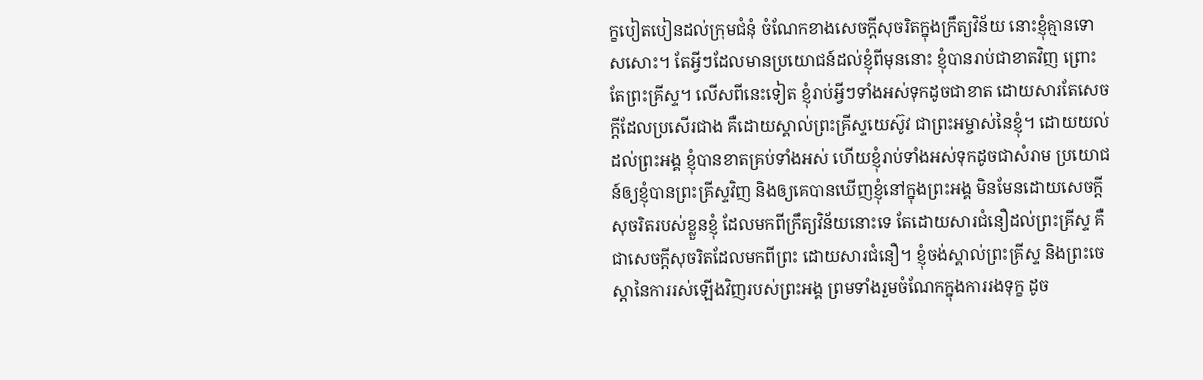ក្ខបៀតបៀនដល់ក្រុមជំនុំ ចំណែកខាងសេចក្តីសុចរិតក្នុងក្រឹត្យវិន័យ នោះខ្ញុំគ្មានទោសសោះ។ តែអ្វីៗដែលមានប្រយោជន៍ដល់ខ្ញុំពីមុននោះ ខ្ញុំបានរាប់ជាខាតវិញ ព្រោះតែព្រះគ្រីស្ទ។ លើសពីនេះទៀត ខ្ញុំរាប់អ្វីៗទាំងអស់ទុកដូចជាខាត ដោយសារតែសេចក្ដីដែលប្រសើរជាង គឺដោយស្គាល់ព្រះគ្រីស្ទយេស៊ូវ ជាព្រះអម្ចាស់នៃខ្ញុំ។ ដោយយល់ដល់ព្រះអង្គ ខ្ញុំបានខាតគ្រប់ទាំងអស់ ហើយខ្ញុំរាប់ទាំងអស់ទុកដូចជាសំរាម ប្រយោជន៍ឲ្យខ្ញុំបានព្រះគ្រីស្ទវិញ និងឲ្យគេបានឃើញខ្ញុំនៅក្នុងព្រះអង្គ មិនមែនដោយសេចក្ដីសុចរិតរបស់ខ្លួនខ្ញុំ ដែលមកពីក្រឹត្យវិន័យនោះទេ តែដោយសារជំនឿដល់ព្រះគ្រីស្ទ គឺជាសេចក្តីសុចរិតដែលមកពីព្រះ ដោយសារជំនឿ។ ខ្ញុំចង់ស្គាល់ព្រះគ្រីស្ទ និងព្រះចេស្តានៃការរស់ឡើងវិញរបស់ព្រះអង្គ ព្រមទាំងរួមចំណែកក្នុងការរងទុក្ខ ដូច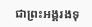ជាព្រះអង្គរងទុ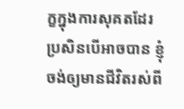ក្ខក្នុងការសុគតដែរ ប្រសិនបើអាចបាន ខ្ញុំចង់ឲ្យមានជីវិតរស់ពី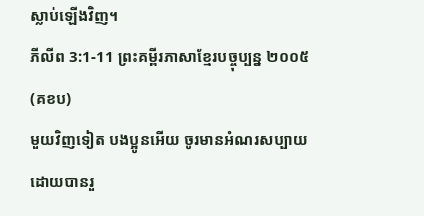ស្លាប់ឡើងវិញ។
ភីលីព 3:1-11 ព្រះគម្ពីរភាសាខ្មែរបច្ចុប្បន្ន ២០០៥ (គខប)
មួយវិញទៀត បងប្អូនអើយ ចូរមានអំណរសប្បាយ ដោយបានរួ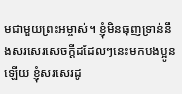មជាមួយព្រះអម្ចាស់។ ខ្ញុំមិនធុញទ្រាន់នឹងសរសេរសេចក្ដីដដែលៗនេះមកបងប្អូនឡើយ ខ្ញុំសរសេរដូ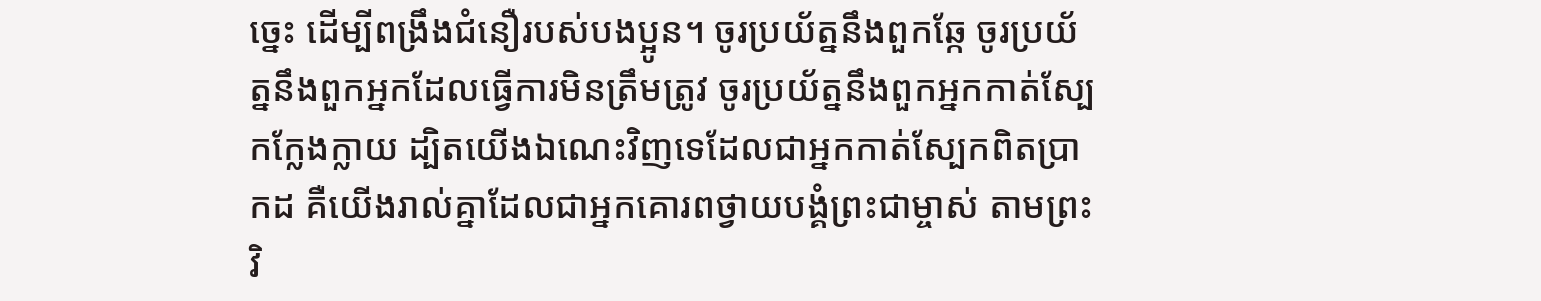ច្នេះ ដើម្បីពង្រឹងជំនឿរបស់បងប្អូន។ ចូរប្រយ័ត្ននឹងពួកឆ្កែ ចូរប្រយ័ត្ននឹងពួកអ្នកដែលធ្វើការមិនត្រឹមត្រូវ ចូរប្រយ័ត្ននឹងពួកអ្នកកាត់ស្បែកក្លែងក្លាយ ដ្បិតយើងឯណេះវិញទេដែលជាអ្នកកាត់ស្បែកពិតប្រាកដ គឺយើងរាល់គ្នាដែលជាអ្នកគោរពថ្វាយបង្គំព្រះជាម្ចាស់ តាមព្រះវិ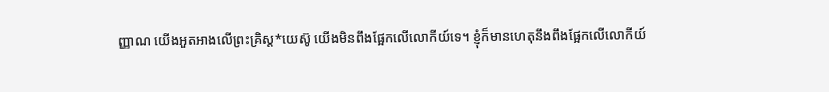ញ្ញាណ យើងអួតអាងលើព្រះគ្រិស្ត*យេស៊ូ យើងមិនពឹងផ្អែកលើលោកីយ៍ទេ។ ខ្ញុំក៏មានហេតុនឹងពឹងផ្អែកលើលោកីយ៍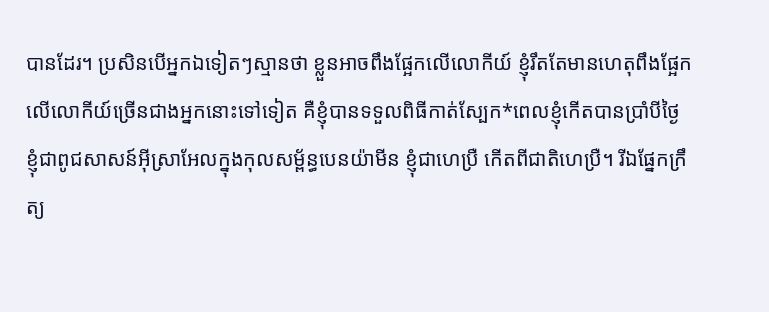បានដែរ។ ប្រសិនបើអ្នកឯទៀតៗស្មានថា ខ្លួនអាចពឹងផ្អែកលើលោកីយ៍ ខ្ញុំរឹតតែមានហេតុពឹងផ្អែកលើលោកីយ៍ច្រើនជាងអ្នកនោះទៅទៀត គឺខ្ញុំបានទទួលពិធីកាត់ស្បែក*ពេលខ្ញុំកើតបានប្រាំបីថ្ងៃ ខ្ញុំជាពូជសាសន៍អ៊ីស្រាអែលក្នុងកុលសម្ព័ន្ធបេនយ៉ាមីន ខ្ញុំជាហេប្រឺ កើតពីជាតិហេប្រឺ។ រីឯផ្នែកក្រឹត្យ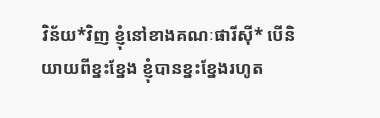វិន័យ*វិញ ខ្ញុំនៅខាងគណៈផារីស៊ី* បើនិយាយពីខ្នះខ្នែង ខ្ញុំបានខ្នះខ្នែងរហូត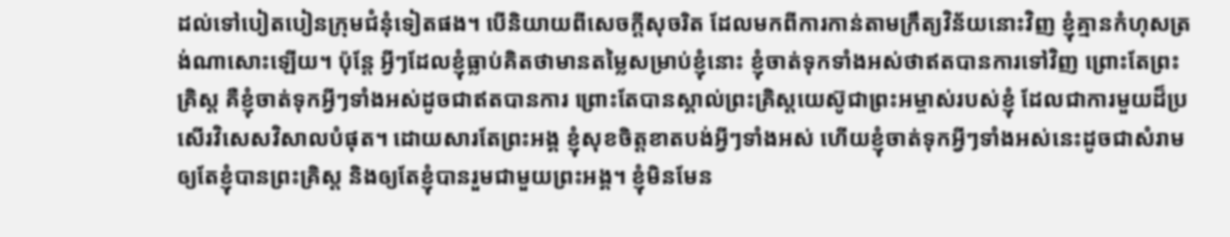ដល់ទៅបៀតបៀនក្រុមជំនុំទៀតផង។ បើនិយាយពីសេចក្ដីសុចរិត ដែលមកពីការកាន់តាមក្រឹត្យវិន័យនោះវិញ ខ្ញុំគ្មានកំហុសត្រង់ណាសោះឡើយ។ ប៉ុន្តែ អ្វីៗដែលខ្ញុំធ្លាប់គិតថាមានតម្លៃសម្រាប់ខ្ញុំនោះ ខ្ញុំចាត់ទុកទាំងអស់ថាឥតបានការទៅវិញ ព្រោះតែព្រះគ្រិស្ត គឺខ្ញុំចាត់ទុកអ្វីៗទាំងអស់ដូចជាឥតបានការ ព្រោះតែបានស្គាល់ព្រះគ្រិស្តយេស៊ូជាព្រះអម្ចាស់របស់ខ្ញុំ ដែលជាការមួយដ៏ប្រសើរវិសេសវិសាលបំផុត។ ដោយសារតែព្រះអង្គ ខ្ញុំសុខចិត្តខាតបង់អ្វីៗទាំងអស់ ហើយខ្ញុំចាត់ទុកអ្វីៗទាំងអស់នេះដូចជាសំរាម ឲ្យតែខ្ញុំបានព្រះគ្រិស្ត និងឲ្យតែខ្ញុំបានរួមជាមួយព្រះអង្គ។ ខ្ញុំមិនមែន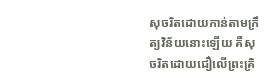សុចរិតដោយកាន់តាមក្រឹត្យវិន័យនោះឡើយ គឺសុចរិតដោយជឿលើព្រះគ្រិ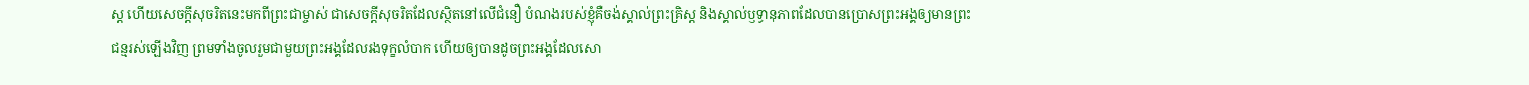ស្ត ហើយសេចក្ដីសុចរិតនេះមកពីព្រះជាម្ចាស់ ជាសេចក្ដីសុចរិតដែលស្ថិតនៅលើជំនឿ បំណងរបស់ខ្ញុំគឺចង់ស្គាល់ព្រះគ្រិស្ត និងស្គាល់ឫទ្ធានុភាពដែលបានប្រោសព្រះអង្គឲ្យមានព្រះជន្មរស់ឡើងវិញ ព្រមទាំងចូលរួមជាមួយព្រះអង្គដែលរងទុក្ខលំបាក ហើយឲ្យបានដូចព្រះអង្គដែលសោ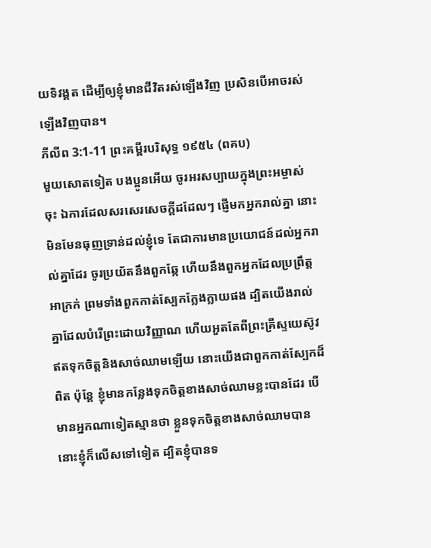យទិវង្គត ដើម្បីឲ្យខ្ញុំមានជីវិតរស់ឡើងវិញ ប្រសិនបើអាចរស់ឡើងវិញបាន។
ភីលីព 3:1-11 ព្រះគម្ពីរបរិសុទ្ធ ១៩៥៤ (ពគប)
មួយសោតទៀត បងប្អូនអើយ ចូរអរសប្បាយក្នុងព្រះអម្ចាស់ចុះ ឯការដែលសរសេរសេចក្ដីដដែលៗ ផ្ញើមកអ្នករាល់គ្នា នោះមិនមែនធុញទ្រាន់ដល់ខ្ញុំទេ តែជាការមានប្រយោជន៍ដល់អ្នករាល់គ្នាដែរ ចូរប្រយ័តនឹងពួកឆ្កែ ហើយនឹងពួកអ្នកដែលប្រព្រឹត្តអាក្រក់ ព្រមទាំងពួកកាត់ស្បែកក្លែងក្លាយផង ដ្បិតយើងរាល់គ្នាដែលបំរើព្រះដោយវិញ្ញាណ ហើយអួតតែពីព្រះគ្រីស្ទយេស៊ូវ ឥតទុកចិត្តនិងសាច់ឈាមឡើយ នោះយើងជាពួកកាត់ស្បែកដ៏ពិត ប៉ុន្តែ ខ្ញុំមានកន្លែងទុកចិត្តខាងសាច់ឈាមខ្លះបានដែរ បើមានអ្នកណាទៀតស្មានថា ខ្លួនទុកចិត្តខាងសាច់ឈាមបាន នោះខ្ញុំក៏លើសទៅទៀត ដ្បិតខ្ញុំបានទ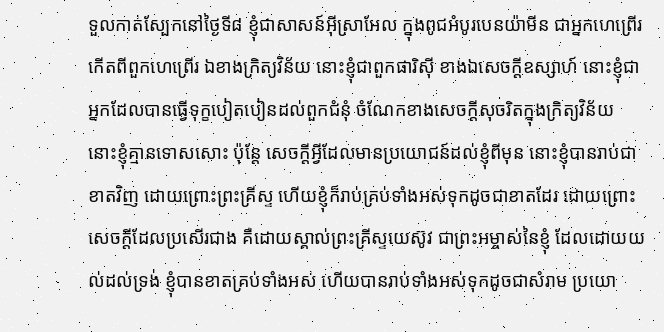ទួលកាត់ស្បែកនៅថ្ងៃទី៨ ខ្ញុំជាសាសន៍អ៊ីស្រាអែល ក្នុងពូជអំបូរបេនយ៉ាមីន ជាអ្នកហេព្រើរ កើតពីពួកហេព្រើរ ឯខាងក្រិត្យវិន័យ នោះខ្ញុំជាពួកផារិស៊ី ខាងឯសេចក្ដីឧស្សាហ៍ នោះខ្ញុំជាអ្នកដែលបានធ្វើទុក្ខបៀតបៀនដល់ពួកជំនុំ ចំណែកខាងសេចក្ដីសុចរិតក្នុងក្រិត្យវិន័យ នោះខ្ញុំគ្មានទោសសោះ ប៉ុន្តែ សេចក្ដីអ្វីដែលមានប្រយោជន៍ដល់ខ្ញុំពីមុន នោះខ្ញុំបានរាប់ជាខាតវិញ ដោយព្រោះព្រះគ្រីស្ទ ហើយខ្ញុំក៏រាប់គ្រប់ទាំងអស់ទុកដូចជាខាតដែរ ដោយព្រោះសេចក្ដីដែលប្រសើរជាង គឺដោយស្គាល់ព្រះគ្រីស្ទយេស៊ូវ ជាព្រះអម្ចាស់នៃខ្ញុំ ដែលដោយយល់ដល់ទ្រង់ ខ្ញុំបានខាតគ្រប់ទាំងអស់ ហើយបានរាប់ទាំងអស់ទុកដូចជាសំរាម ប្រយោ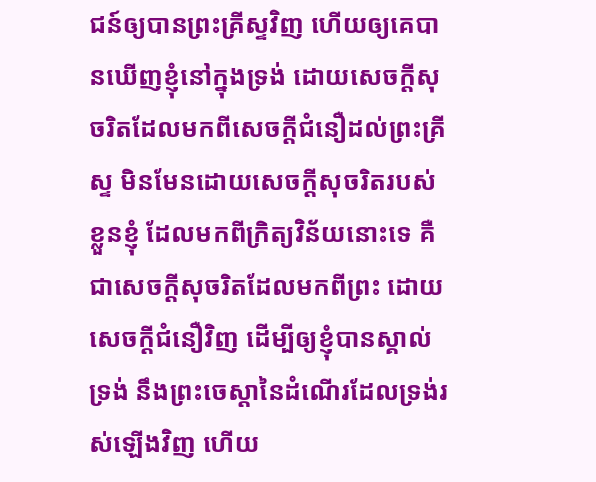ជន៍ឲ្យបានព្រះគ្រីស្ទវិញ ហើយឲ្យគេបានឃើញខ្ញុំនៅក្នុងទ្រង់ ដោយសេចក្ដីសុចរិតដែលមកពីសេចក្ដីជំនឿដល់ព្រះគ្រីស្ទ មិនមែនដោយសេចក្ដីសុចរិតរបស់ខ្លួនខ្ញុំ ដែលមកពីក្រិត្យវិន័យនោះទេ គឺជាសេចក្ដីសុចរិតដែលមកពីព្រះ ដោយសេចក្ដីជំនឿវិញ ដើម្បីឲ្យខ្ញុំបានស្គាល់ទ្រង់ នឹងព្រះចេស្តានៃដំណើរដែលទ្រង់រស់ឡើងវិញ ហើយ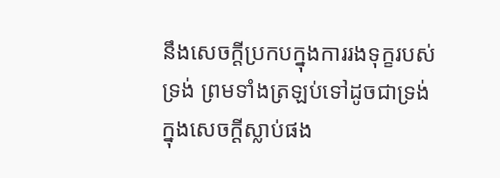នឹងសេចក្ដីប្រកបក្នុងការរងទុក្ខរបស់ទ្រង់ ព្រមទាំងត្រឡប់ទៅដូចជាទ្រង់ក្នុងសេចក្ដីស្លាប់ផង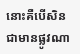នោះគឺបើសិនជាមានផ្លូវណា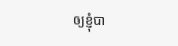ឲ្យខ្ញុំបា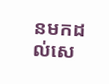នមកដល់សេ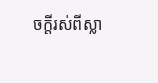ចក្ដីរស់ពីស្លា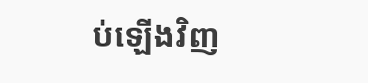ប់ឡើងវិញ